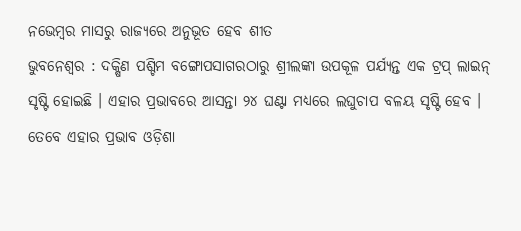ନଭେମ୍ବର ମାସରୁ ରାଜ୍ୟରେ ଅନୁଭୂତ ହେବ ଶୀତ
ଭୁବନେଶ୍ୱର : ଦକ୍ଷିଣ ପଶ୍ଚିମ ବଙ୍ଗୋପସାଗରଠାରୁ ଶ୍ରୀଲଙ୍କା ଉପକୂଳ ପର୍ଯ୍ୟନ୍ତ ଏକ ଟ୍ରପ୍ ଲାଇନ୍ ସୃଷ୍ଟି ହୋଇଛି । ଏହାର ପ୍ରଭାବରେ ଆସନ୍ତା ୨୪ ଘଣ୍ଟା ମଧ୍ୟରେ ଲଘୁଚାପ ବଳୟ ସୃଷ୍ଟି ହେବ । ତେବେ ଏହାର ପ୍ରଭାବ ଓଡ଼ିଶା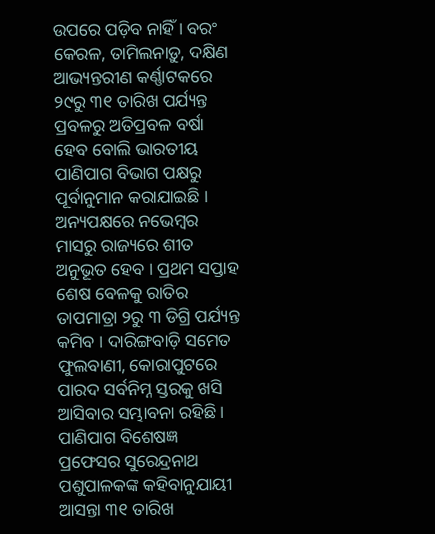ଉପରେ ପଡ଼ିବ ନାହିଁ । ବରଂ କେରଳ, ତାମିଲନାଡ଼ୁ, ଦକ୍ଷିଣ ଆଭ୍ୟନ୍ତରୀଣ କର୍ଣ୍ଣାଟକରେ ୨୯ରୁ ୩୧ ତାରିଖ ପର୍ଯ୍ୟନ୍ତ ପ୍ରବଳରୁ ଅତିପ୍ରବଳ ବର୍ଷା ହେବ ବୋଲି ଭାରତୀୟ ପାଣିପାଗ ବିଭାଗ ପକ୍ଷରୁ ପୂର୍ବାନୁମାନ କରାଯାଇଛି । ଅନ୍ୟପକ୍ଷରେ ନଭେମ୍ବର ମାସରୁ ରାଜ୍ୟରେ ଶୀତ ଅନୁଭୂତ ହେବ । ପ୍ରଥମ ସପ୍ତାହ ଶେଷ ବେଳକୁ ରାତିର ତାପମାତ୍ରା ୨ରୁ ୩ ଡିଗ୍ରି ପର୍ଯ୍ୟନ୍ତ କମିବ । ଦାରିଙ୍ଗବାଡ଼ି ସମେତ ଫୁଲବାଣୀ, କୋରାପୁଟରେ ପାରଦ ସର୍ବନିମ୍ନ ସ୍ତରକୁ ଖସି ଆସିବାର ସମ୍ଭାବନା ରହିଛି । ପାଣିପାଗ ବିଶେଷଜ୍ଞ ପ୍ରଫେସର ସୁରେନ୍ଦ୍ରନାଥ ପଶୁପାଳକଙ୍କ କହିବାନୁଯାୟୀ ଆସନ୍ତା ୩୧ ତାରିଖ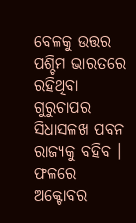ବେଳକୁ ଉତ୍ତର ପଶ୍ଚିମ ଭାରତରେ ରହିଥିବା ଗୁରୁଚାପର ସିଧାସଳଖ ପବନ ରାଜ୍ୟକୁ ବହିବ । ଫଳରେ ଅକ୍ଟୋବର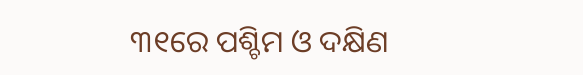୩୧ରେ ପଶ୍ଚିମ ଓ ଦକ୍ଷିଣ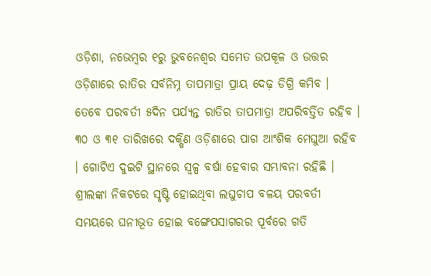ଓଡ଼ିଶା, ନଭେମ୍ବର ୧ରୁ ଭୁବନେଶ୍ୱର ସମେତ ଉପକୂଳ ଓ ଉତ୍ତର ଓଡ଼ିଶାରେ ରାତିର ସର୍ବନିମ୍ନ ତାପମାତ୍ରା ପ୍ରାୟ ଦେଢ଼ ଡିଗ୍ରି କମିବ । ତେବେ ପରବର୍ତୀ ୫ଦିନ ପର୍ଯ୍ୟନ୍ତ ରାତିର ତାପମାତ୍ରା ଅପରିବର୍ତ୍ତିତ ରହିବ । ୩୦ ଓ ୩୧ ତାରିଖରେ ଦକ୍ଷିଣ ଓଡ଼ିଶାରେ ପାଗ ଆଂଶିକ ମେଘୁଆ ରହିବ । ଗୋଟିଏ ଦୁଇଟି ସ୍ଥାନରେ ସ୍ୱଳ୍ପ ବର୍ଷା ହେବାର ସମ୍ଭାବନା ରହିଛି । ଶ୍ରୀଲଙ୍କା ନିକଟରେ ସୃଷ୍ଟି ହୋଇଥିବା ଲଘୁଚାପ ବଳୟ ପରବର୍ତୀ ସମୟରେ ଘନୀଭୂତ ହୋଇ ବଙ୍ଗେପସାଗରର ପୂର୍ବରେ ଗତି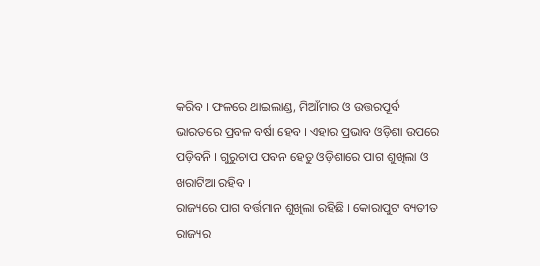କରିବ । ଫଳରେ ଥାଇଲାଣ୍ଡ, ମିଆଁମାର ଓ ଉତ୍ତରପୂର୍ବ ଭାରତରେ ପ୍ରବଳ ବର୍ଷା ହେବ । ଏହାର ପ୍ରଭାବ ଓଡ଼ିଶା ଉପରେ ପଡ଼ିବନି । ଗୁରୁଚାପ ପବନ ହେତୁ ଓଡ଼ିଶାରେ ପାଗ ଶୁଖିଲା ଓ ଖରାଟିଆ ରହିବ ।
ରାଜ୍ୟରେ ପାଗ ବର୍ତ୍ତମାନ ଶୁଖିଲା ରହିଛି । କୋରାପୁଟ ବ୍ୟତୀତ ରାଜ୍ୟର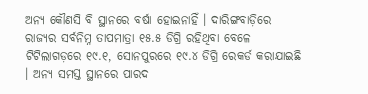ଅନ୍ୟ କୌଣସି ବି ସ୍ଥାନରେ ବର୍ଷା ହୋଇନାହିଁ । ଦାରିଙ୍ଗବାଡ଼ିରେ ରାଜ୍ୟର ସର୍ବନିମ୍ନ ତାପମାତ୍ରା ୧୫.୫ ଡିଗ୍ରି ରହିଥିବା ବେଳେ ଟିଟିଲାଗଡ଼ରେ ୧୯.୧, ସୋନପୁରରେ ୧୯.୪ ଡିଗ୍ରି ରେକର୍ଡ କରାଯାଇଛି । ଅନ୍ୟ ସମସ୍ତ ସ୍ଥାନରେ ପାରଦ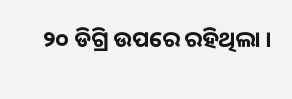୨୦ ଡିଗ୍ରି ଉପରେ ରହିଥିଲା ।